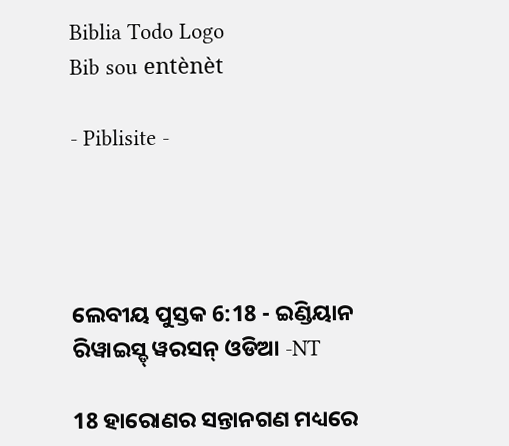Biblia Todo Logo
Bib sou entènèt

- Piblisite -




ଲେବୀୟ ପୁସ୍ତକ 6:18 - ଇଣ୍ଡିୟାନ ରିୱାଇସ୍ଡ୍ ୱରସନ୍ ଓଡିଆ -NT

18 ହାରୋଣର ସନ୍ତାନଗଣ ମଧ୍ୟରେ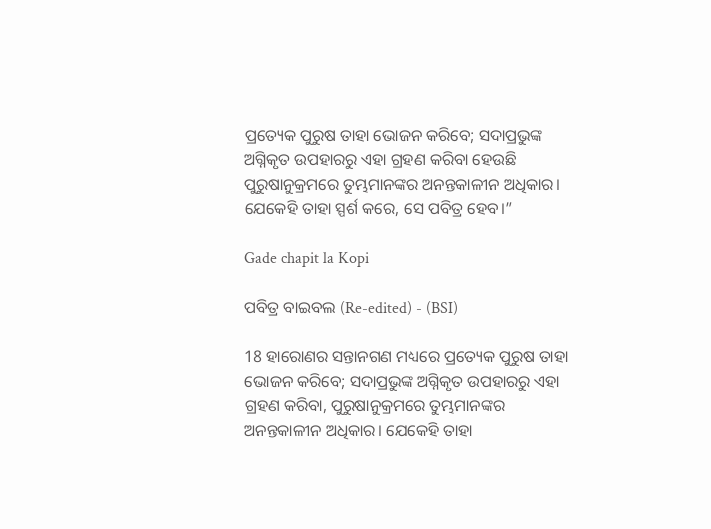ପ୍ରତ୍ୟେକ ପୁରୁଷ ତାହା ଭୋଜନ କରିବେ; ସଦାପ୍ରଭୁଙ୍କ ଅଗ୍ନିକୃତ ଉପହାରରୁ ଏହା ଗ୍ରହଣ କରିବା ହେଉଛି ପୁରୁଷାନୁକ୍ରମରେ ତୁମ୍ଭମାନଙ୍କର ଅନନ୍ତକାଳୀନ ଅଧିକାର। ଯେକେହି ତାହା ସ୍ପର୍ଶ କରେ, ସେ ପବିତ୍ର ହେବ।”

Gade chapit la Kopi

ପବିତ୍ର ବାଇବଲ (Re-edited) - (BSI)

18 ହାରୋଣର ସନ୍ତାନଗଣ ମଧ୍ୟରେ ପ୍ରତ୍ୟେକ ପୁରୁଷ ତାହା ଭୋଜନ କରିବେ; ସଦାପ୍ରଭୁଙ୍କ ଅଗ୍ନିକୃତ ଉପହାରରୁ ଏହା ଗ୍ରହଣ କରିବା, ପୁରୁଷାନୁକ୍ରମରେ ତୁମ୍ଭମାନଙ୍କର ଅନନ୍ତକାଳୀନ ଅଧିକାର। ଯେକେହି ତାହା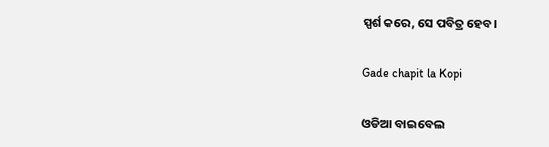ସ୍ପର୍ଶ କରେ, ସେ ପବିତ୍ର ହେବ।

Gade chapit la Kopi

ଓଡିଆ ବାଇବେଲ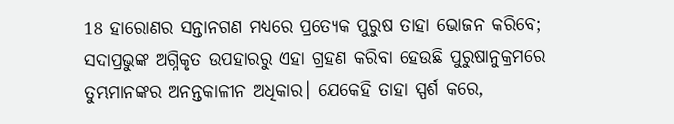18 ହାରୋଣର ସନ୍ତାନଗଣ ମଧ୍ୟରେ ପ୍ରତ୍ୟେକ ପୁରୁଷ ତାହା ଭୋଜନ କରିବେ; ସଦାପ୍ରଭୁଙ୍କ ଅଗ୍ନିକୃତ ଉପହାରରୁ ଏହା ଗ୍ରହଣ କରିବା ହେଉଛି ପୁରୁଷାନୁକ୍ରମରେ ତୁମ୍ଭମାନଙ୍କର ଅନନ୍ତକାଳୀନ ଅଧିକାର। ଯେକେହି ତାହା ସ୍ପର୍ଶ କରେ,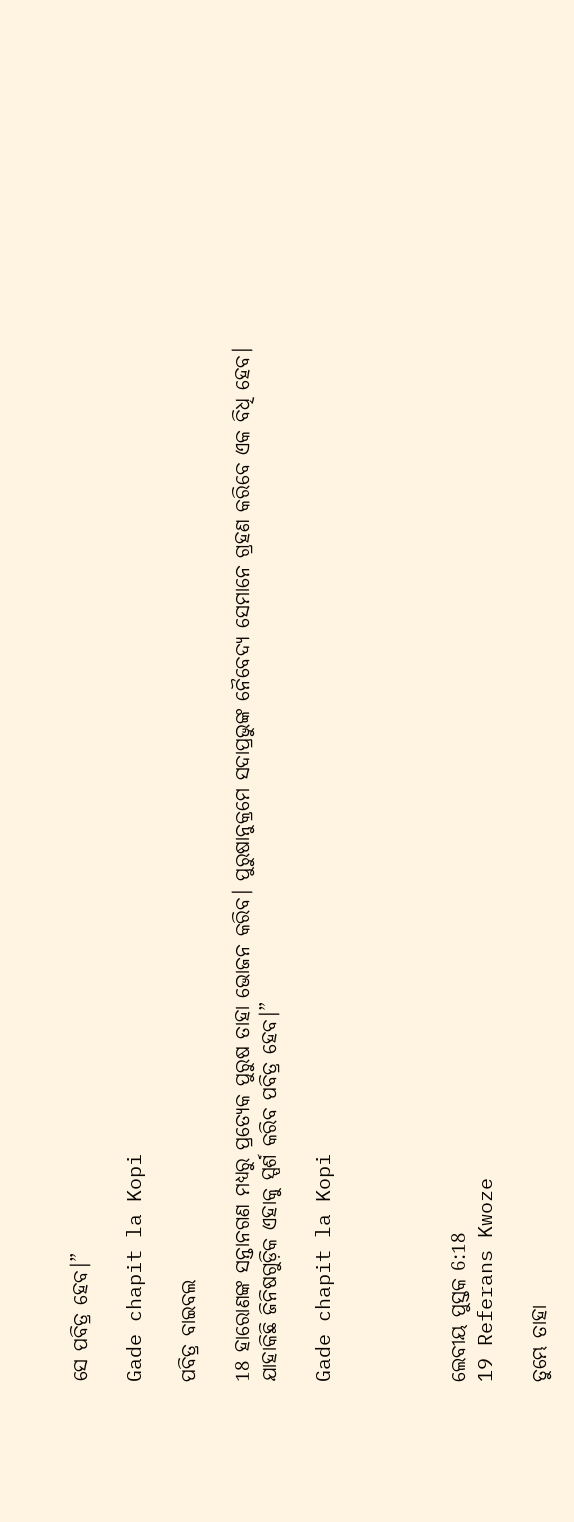ସେ ପବିତ୍ର ହେବ।”

Gade chapit la Kopi

ପବିତ୍ର ବାଇବଲ

18 ହାରୋଣଙ୍କ ସନ୍ତାନଗଣ ମଧ୍ୟରୁ ପ୍ରତ୍ୟେକ ପୁରୁଷ ତାହା ଭୋଜନ କରିବ। ପୁରୁଷାନୁକ୍ରମେ ସଦାପ୍ରଭୁଙ୍କ ନୈବେଦ୍ୟ ସେମାନେ ଗ୍ରହଣ କରିବେ ଏକ ବିଧି ହେବ। ଯାହାକିଛି ଜିନିଷଗୁଡ଼ିକ ଏହାକୁ ସ୍ପର୍ଶ କରିବ ପବିତ୍ର ହେବ।”

Gade chapit la Kopi




ଲେବୀୟ ପୁସ୍ତକ 6:18
19 Referans Kwoze

ତୁମ୍ଭେ ତାହା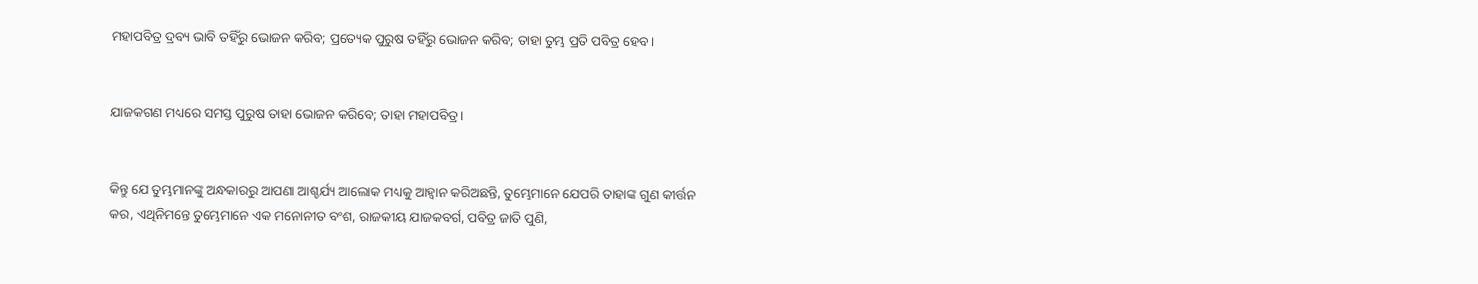ମହାପବିତ୍ର ଦ୍ରବ୍ୟ ଭାବି ତହିଁରୁ ଭୋଜନ କରିବ; ପ୍ରତ୍ୟେକ ପୁରୁଷ ତହିଁରୁ ଭୋଜନ କରିବ; ତାହା ତୁମ୍ଭ ପ୍ରତି ପବିତ୍ର ହେବ।


ଯାଜକଗଣ ମଧ୍ୟରେ ସମସ୍ତ ପୁରୁଷ ତାହା ଭୋଜନ କରିବେ; ତାହା ମହାପବିତ୍ର।


କିନ୍ତୁ ଯେ ତୁମ୍ଭମାନଙ୍କୁ ଅନ୍ଧକାରରୁ ଆପଣା ଆଶ୍ଚର୍ଯ୍ୟ ଆଲୋକ ମଧ୍ୟକୁ ଆହ୍ୱାନ କରିଅଛନ୍ତି, ତୁମ୍ଭେମାନେ ଯେପରି ତାହାଙ୍କ ଗୁଣ କୀର୍ତ୍ତନ କର, ଏଥିନିମନ୍ତେ ତୁମ୍ଭେମାନେ ଏକ ମନୋନୀତ ବଂଶ, ରାଜକୀୟ ଯାଜକବର୍ଗ, ପବିତ୍ର ଜାତି ପୁଣି,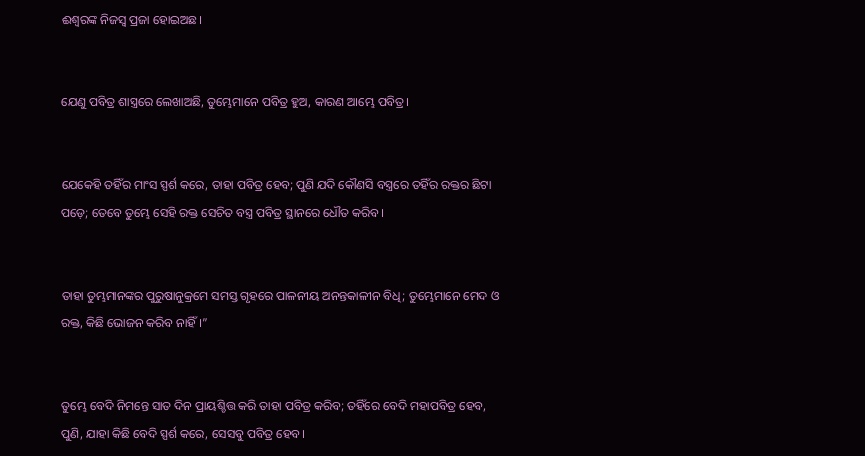ଈଶ୍ବରଙ୍କ ନିଜସ୍ୱ ପ୍ରଜା ହୋଇଅଛ।


ଯେଣୁ ପବିତ୍ର ଶାସ୍ତ୍ରରେ ଲେଖାଅଛି, ତୁମ୍ଭେମାନେ ପବିତ୍ର ହୁଅ, କାରଣ ଆମ୍ଭେ ପବିତ୍ର।


ଯେକେହି ତହିଁର ମାଂସ ସ୍ପର୍ଶ କରେ, ତାହା ପବିତ୍ର ହେବ; ପୁଣି ଯଦି କୌଣସି ବସ୍ତ୍ରରେ ତହିଁର ରକ୍ତର ଛିଟା ପଡ଼େ; ତେବେ ତୁମ୍ଭେ ସେହି ରକ୍ତ ସେଚିତ ବସ୍ତ୍ର ପବିତ୍ର ସ୍ଥାନରେ ଧୌତ କରିବ।


ତାହା ତୁମ୍ଭମାନଙ୍କର ପୁରୁଷାନୁକ୍ରମେ ସମସ୍ତ ଗୃହରେ ପାଳନୀୟ ଅନନ୍ତକାଳୀନ ବିଧି; ତୁମ୍ଭେମାନେ ମେଦ ଓ ରକ୍ତ, କିଛି ଭୋଜନ କରିବ ନାହିଁ।”


ତୁମ୍ଭେ ବେଦି ନିମନ୍ତେ ସାତ ଦିନ ପ୍ରାୟଶ୍ଚିତ୍ତ କରି ତାହା ପବିତ୍ର କରିବ; ତହିଁରେ ବେଦି ମହାପବିତ୍ର ହେବ, ପୁଣି, ଯାହା କିଛି ବେଦି ସ୍ପର୍ଶ କରେ, ସେସବୁ ପବିତ୍ର ହେବ।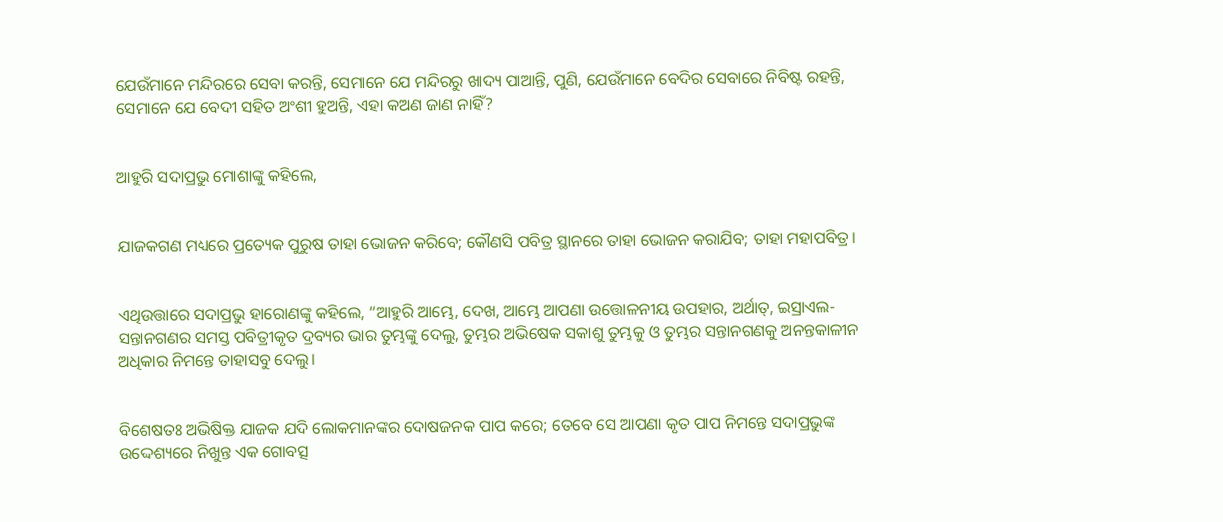ଯେଉଁମାନେ ମନ୍ଦିରରେ ସେବା କରନ୍ତି, ସେମାନେ ଯେ ମନ୍ଦିରରୁ ଖାଦ୍ୟ ପାଆନ୍ତି, ପୁଣି, ଯେଉଁମାନେ ବେଦିର ସେବାରେ ନିବିଷ୍ଟ ରହନ୍ତି, ସେମାନେ ଯେ ବେଦୀ ସହିତ ଅଂଶୀ ହୁଅନ୍ତି, ଏହା କଅଣ ଜାଣ ନାହିଁ?


ଆହୁରି ସଦାପ୍ରଭୁ ମୋଶାଙ୍କୁ କହିଲେ,


ଯାଜକଗଣ ମଧ୍ୟରେ ପ୍ରତ୍ୟେକ ପୁରୁଷ ତାହା ଭୋଜନ କରିବେ; କୌଣସି ପବିତ୍ର ସ୍ଥାନରେ ତାହା ଭୋଜନ କରାଯିବ; ତାହା ମହାପବିତ୍ର।


ଏଥିଉତ୍ତାରେ ସଦାପ୍ରଭୁ ହାରୋଣଙ୍କୁ କହିଲେ, “ଆହୁରି ଆମ୍ଭେ, ଦେଖ, ଆମ୍ଭେ ଆପଣା ଉତ୍ତୋଳନୀୟ ଉପହାର, ଅର୍ଥାତ୍‍, ଇସ୍ରାଏଲ-ସନ୍ତାନଗଣର ସମସ୍ତ ପବିତ୍ରୀକୃତ ଦ୍ରବ୍ୟର ଭାର ତୁମ୍ଭଙ୍କୁ ଦେଲୁ, ତୁମ୍ଭର ଅଭିଷେକ ସକାଶୁ ତୁମ୍ଭକୁ ଓ ତୁମ୍ଭର ସନ୍ତାନଗଣକୁ ଅନନ୍ତକାଳୀନ ଅଧିକାର ନିମନ୍ତେ ତାହାସବୁ ଦେଲୁ।


ବିଶେଷତଃ ଅଭିଷିକ୍ତ ଯାଜକ ଯଦି ଲୋକମାନଙ୍କର ଦୋଷଜନକ ପାପ କରେ; ତେବେ ସେ ଆପଣା କୃତ ପାପ ନିମନ୍ତେ ସଦାପ୍ରଭୁଙ୍କ ଉଦ୍ଦେଶ୍ୟରେ ନିଖୁନ୍ତ ଏକ ଗୋବତ୍ସ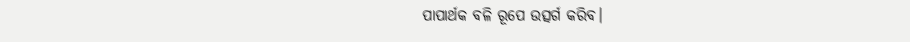ପାପାର୍ଥକ ବଳି ରୂପେ ଉତ୍ସର୍ଗ କରିବ।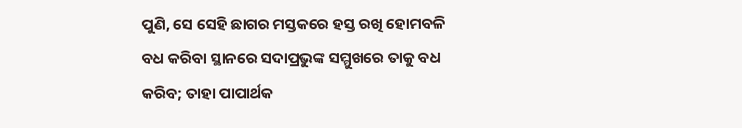ପୁଣି, ସେ ସେହି ଛାଗର ମସ୍ତକରେ ହସ୍ତ ରଖି ହୋମବଳି ବଧ କରିବା ସ୍ଥାନରେ ସଦାପ୍ରଭୁଙ୍କ ସମ୍ମୁଖରେ ତାକୁ ବଧ କରିବ; ତାହା ପାପାର୍ଥକ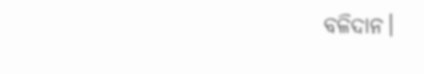ବଳିଦାନ।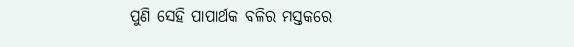ପୁଣି ସେହି ପାପାର୍ଥକ ବଳିର ମସ୍ତକରେ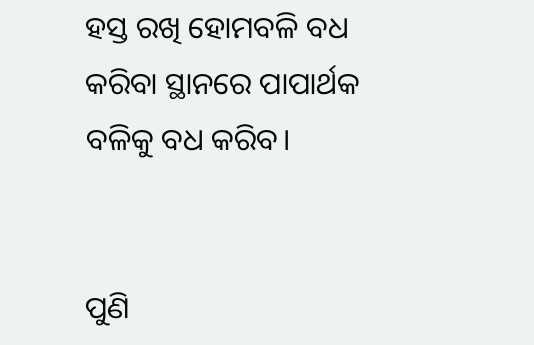ହସ୍ତ ରଖି ହୋମବଳି ବଧ କରିବା ସ୍ଥାନରେ ପାପାର୍ଥକ ବଳିକୁ ବଧ କରିବ।


ପୁଣି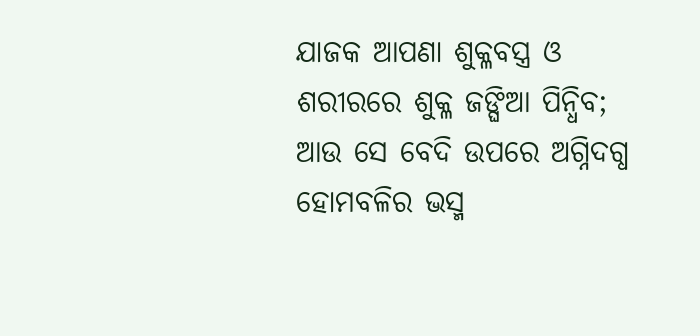ଯାଜକ ଆପଣା ଶୁକ୍ଳବସ୍ତ୍ର ଓ ଶରୀରରେ ଶୁକ୍ଳ ଜଙ୍ଘିଆ ପିନ୍ଧିବ; ଆଉ ସେ ବେଦି ଉପରେ ଅଗ୍ନିଦଗ୍ଧ ହୋମବଳିର ଭସ୍ମ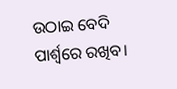ଉଠାଇ ବେଦି ପାର୍ଶ୍ୱରେ ରଖିବ।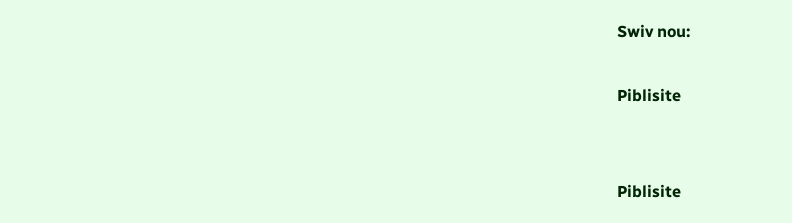Swiv nou:

Piblisite


Piblisite